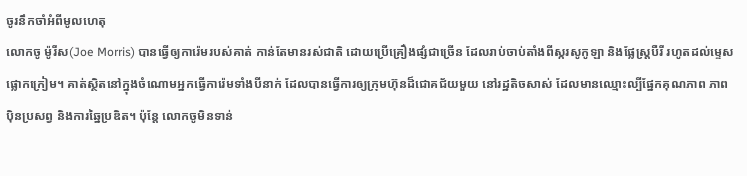ចូរនឹកចាំអំពីមូលហេតុ
លោកចូ ម៉ូរីស(Joe Morris) បានធ្វើឲ្យការ៉េមរបស់គាត់ កាន់តែមានរស់ជាតិ ដោយប្រើគ្រឿងផ្សំជាច្រើន ដែលរាប់ចាប់តាំងពីស្ករសូកូឡា និងផ្លែស្ត្របឺរី រហូតដល់ម្ទេសផ្លោកក្រៀម។ គាត់ស្ថិតនៅក្នុងចំណោមអ្នកធ្វើការ៉េមទាំងបីនាក់ ដែលបានធ្វើការឲ្យក្រុមហ៊ុនដ៏ជោគជ័យមួយ នៅរដ្ឋតិចសាស់ ដែលមានឈ្មោះល្បីផ្នែកគុណភាព ភាពប៉ិនប្រសព្វ និងការឆ្នៃប្រឌិត។ ប៉ុន្តែ លោកចូមិនទាន់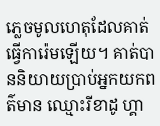ភ្លេចមូលហេតុដែលគាត់ធ្វើការ៉េមឡើយ។ គាត់បាននិយាយប្រាប់អ្នកយកពត៌មាន ឈ្មោះរីខាដូ ហ្គា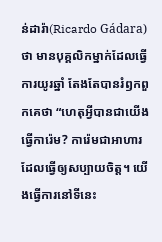ន់ដារ៉ា(Ricardo Gádara)ថា មានបុគ្គលិកម្នាក់ដែលធ្វើការយូរឆ្នាំ តែងតែបានរំឭកពួកគេថា “ហេតុអ្វីបានជាយើងធ្វើការ៉េម? ការ៉េមជាអាហារដែលធ្វើឲ្យសប្បាយចិត្ត។ យើងធ្វើការនៅទីនេះ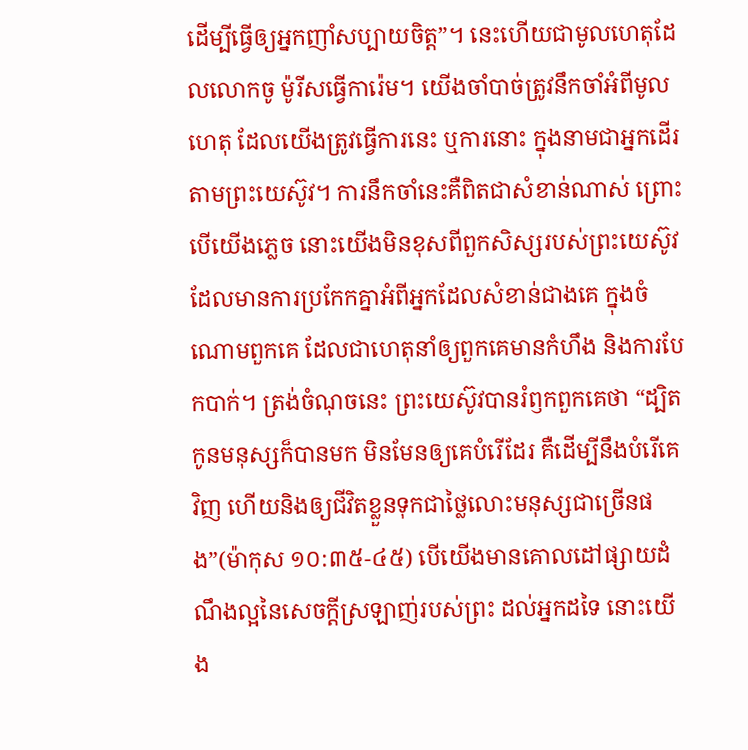ដើម្បីធ្វើឲ្យអ្នកញាំសប្បាយចិត្ត”។ នេះហើយជាមូលហេតុដែលលោកចូ ម៉ូរីសធ្វើការ៉េម។ យើងចាំបាច់ត្រូវនឹកចាំអំពីមូលហេតុ ដែលយើងត្រូវធ្វើការនេះ ឬការនោះ ក្នុងនាមជាអ្នកដើរតាមព្រះយេស៊ូវ។ ការនឹកចាំនេះគឺពិតជាសំខាន់ណាស់ ព្រោះបើយើងភ្លេច នោះយើងមិនខុសពីពួកសិស្សរបស់ព្រះយេស៊ូវ ដែលមានការប្រកែកគ្នាអំពីអ្នកដែលសំខាន់ជាងគេ ក្នុងចំណោមពួកគេ ដែលជាហេតុនាំឲ្យពួកគេមានកំហឹង និងការបែកបាក់។ ត្រង់ចំណុចនេះ ព្រះយេស៊ូវបានរំឭកពួកគេថា “ដ្បិតកូនមនុស្សក៏បានមក មិនមែនឲ្យគេបំរើដែរ គឺដើម្បីនឹងបំរើគេវិញ ហើយនិងឲ្យជីវិតខ្លួនទុកជាថ្លៃលោះមនុស្សជាច្រើនផង”(ម៉ាកុស ១០:៣៥-៤៥) បើយើងមានគោលដៅផ្សាយដំណឹងល្អនៃសេចក្តីស្រឡាញ់របស់ព្រះ ដល់អ្នកដទៃ នោះយើង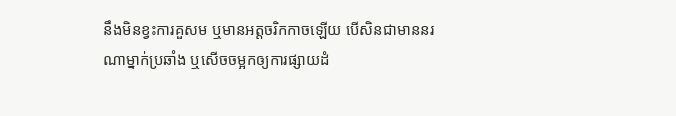នឹងមិនខ្វះការគួសម ឬមានអត្តចរិកកាចឡើយ បើសិនជាមាននរណាម្នាក់ប្រឆាំង ឬសើចចម្អកឲ្យការផ្សាយដំ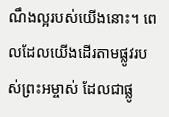ណឹងល្អរបស់យើងនោះ។ ពេលដែលយើងដើរតាមផ្លូវរបស់ព្រះអម្ចាស់ ដែលជាផ្លូ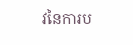វនៃការប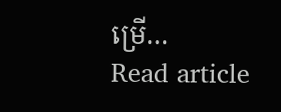ម្រើ…
Read article